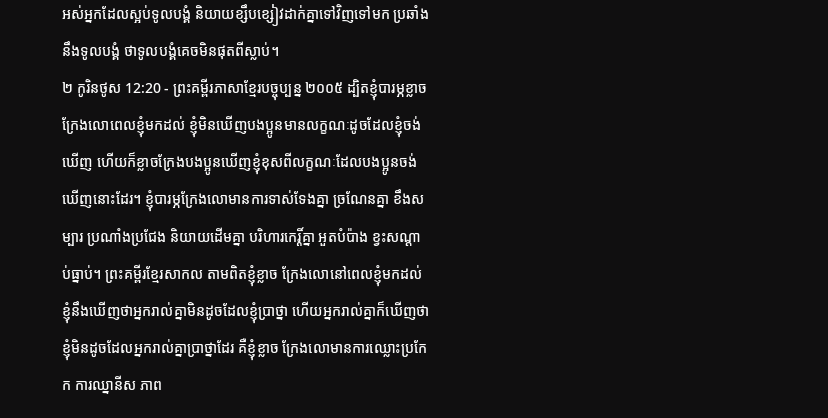អស់អ្នកដែលស្អប់ទូលបង្គំ និយាយខ្សឹបខ្សៀវដាក់គ្នាទៅវិញទៅមក ប្រឆាំងនឹងទូលបង្គំ ថាទូលបង្គំគេចមិនផុតពីស្លាប់។
២ កូរិនថូស 12:20 - ព្រះគម្ពីរភាសាខ្មែរបច្ចុប្បន្ន ២០០៥ ដ្បិតខ្ញុំបារម្ភខ្លាចក្រែងលោពេលខ្ញុំមកដល់ ខ្ញុំមិនឃើញបងប្អូនមានលក្ខណៈដូចដែលខ្ញុំចង់ឃើញ ហើយក៏ខ្លាចក្រែងបងប្អូនឃើញខ្ញុំខុសពីលក្ខណៈដែលបងប្អូនចង់ឃើញនោះដែរ។ ខ្ញុំបារម្ភក្រែងលោមានការទាស់ទែងគ្នា ច្រណែនគ្នា ខឹងសម្បារ ប្រណាំងប្រជែង និយាយដើមគ្នា បរិហារកេរ្តិ៍គ្នា អួតបំប៉ាង ខ្វះសណ្ដាប់ធ្នាប់។ ព្រះគម្ពីរខ្មែរសាកល តាមពិតខ្ញុំខ្លាច ក្រែងលោនៅពេលខ្ញុំមកដល់ ខ្ញុំនឹងឃើញថាអ្នករាល់គ្នាមិនដូចដែលខ្ញុំប្រាថ្នា ហើយអ្នករាល់គ្នាក៏ឃើញថាខ្ញុំមិនដូចដែលអ្នករាល់គ្នាប្រាថ្នាដែរ គឺខ្ញុំខ្លាច ក្រែងលោមានការឈ្លោះប្រកែក ការឈ្នានីស ភាព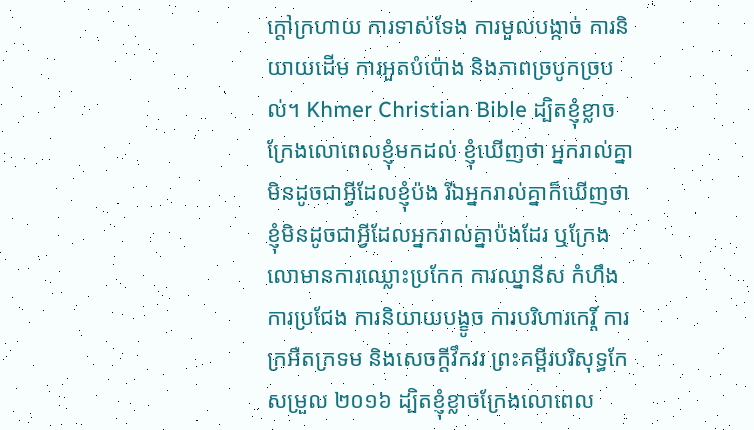ក្ដៅក្រហាយ ការទាស់ទែង ការមួលបង្កាច់ ការនិយាយដើម ការអួតបំប៉ោង និងភាពច្របូកច្របល់។ Khmer Christian Bible ដ្បិតខ្ញុំខ្លាចក្រែងលោពេលខ្ញុំមកដល់ ខ្ញុំឃើញថា អ្នករាល់គ្នាមិនដូចជាអ្វីដែលខ្ញុំប៉ង រីឯអ្នករាល់គ្នាក៏ឃើញថា ខ្ញុំមិនដូចជាអ្វីដែលអ្នករាល់គ្នាប៉ងដែរ ឬក្រែងលោមានការឈ្លោះប្រកែក ការឈ្នានីស កំហឹង ការប្រជែង ការនិយាយបង្ខូច ការបរិហារកេរ្ដិ៍ ការក្រអឺតក្រទម និងសេចក្ដីវឹកវរ ព្រះគម្ពីរបរិសុទ្ធកែសម្រួល ២០១៦ ដ្បិតខ្ញុំខ្លាចក្រែងលោពេល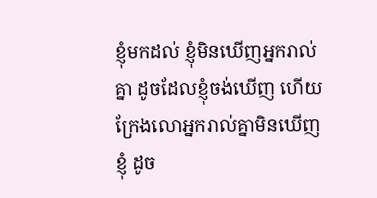ខ្ញុំមកដល់ ខ្ញុំមិនឃើញអ្នករាល់គ្នា ដូចដែលខ្ញុំចង់ឃើញ ហើយក្រែងលោអ្នករាល់គ្នាមិនឃើញខ្ញុំ ដូច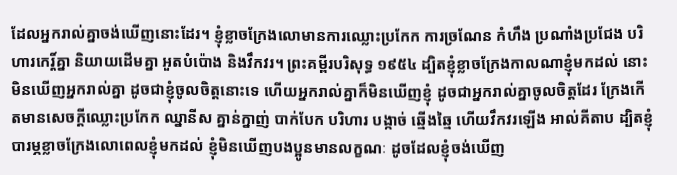ដែលអ្នករាល់គ្នាចង់ឃើញនោះដែរ។ ខ្ញុំខ្លាចក្រែងលោមានការឈ្លោះប្រកែក ការច្រណែន កំហឹង ប្រណាំងប្រជែង បរិហារកេរ្ដិ៍គ្នា និយាយដើមគ្នា អួតបំប៉ោង និងវឹកវរ។ ព្រះគម្ពីរបរិសុទ្ធ ១៩៥៤ ដ្បិតខ្ញុំខ្លាចក្រែងកាលណាខ្ញុំមកដល់ នោះមិនឃើញអ្នករាល់គ្នា ដូចជាខ្ញុំចូលចិត្តនោះទេ ហើយអ្នករាល់គ្នាក៏មិនឃើញខ្ញុំ ដូចជាអ្នករាល់គ្នាចូលចិត្តដែរ ក្រែងកើតមានសេចក្ដីឈ្លោះប្រកែក ឈ្នានីស គ្នាន់ក្នាញ់ បាក់បែក បរិហារ បង្កាច់ ឆ្មើងឆ្មៃ ហើយវឹកវរឡើង អាល់គីតាប ដ្បិតខ្ញុំបារម្ភខ្លាចក្រែងលោពេលខ្ញុំមកដល់ ខ្ញុំមិនឃើញបងប្អូនមានលក្ខណៈ ដូចដែលខ្ញុំចង់ឃើញ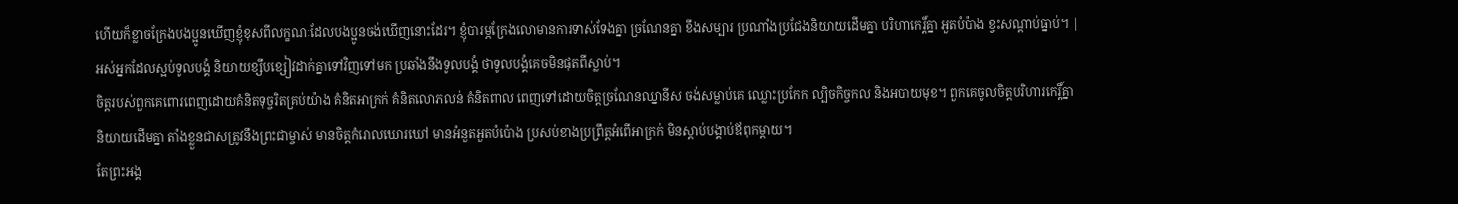ហើយក៏ខ្លាចក្រែងបងប្អូនឃើញខ្ញុំខុសពីលក្ខណៈដែលបងប្អូនចង់ឃើញនោះដែរ។ ខ្ញុំបារម្ភក្រែងលោមានការទាស់ទែងគ្នា ច្រណែនគ្នា ខឹងសម្បារ ប្រណាំងប្រជែងនិយាយដើមគ្នា បរិហាកេរ្ដិ៍គ្នា អួតបំប៉ាង ខ្វះសណ្ដាប់ធ្នាប់។ |
អស់អ្នកដែលស្អប់ទូលបង្គំ និយាយខ្សឹបខ្សៀវដាក់គ្នាទៅវិញទៅមក ប្រឆាំងនឹងទូលបង្គំ ថាទូលបង្គំគេចមិនផុតពីស្លាប់។
ចិត្តរបស់ពួកគេពោរពេញដោយគំនិតទុច្ចរិតគ្រប់យ៉ាង គំនិតអាក្រក់ គំនិតលោភលន់ គំនិតពាល ពេញទៅដោយចិត្តច្រណែនឈ្នានីស ចង់សម្លាប់គេ ឈ្លោះប្រកែក ល្បិចកិច្ចកល និងអបាយមុខ។ ពួកគេចូលចិត្តបរិហារកេរ្តិ៍គ្នា
និយាយដើមគ្នា តាំងខ្លួនជាសត្រូវនឹងព្រះជាម្ចាស់ មានចិត្តកំរោលឃោរឃៅ មានអំនួតអួតបំប៉ោង ប្រសប់ខាងប្រព្រឹត្តអំពើអាក្រក់ មិនស្ដាប់បង្គាប់ឪពុកម្ដាយ។
តែព្រះអង្គ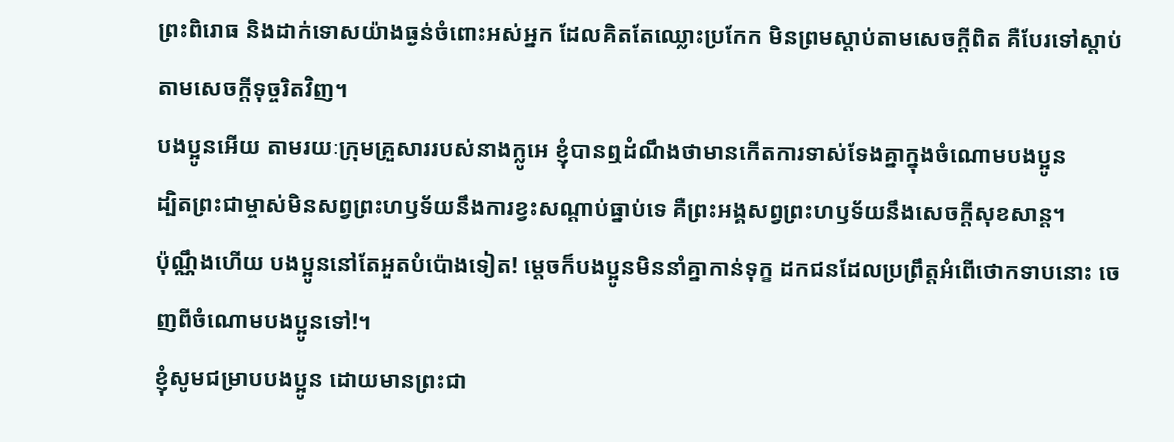ព្រះពិរោធ និងដាក់ទោសយ៉ាងធ្ងន់ចំពោះអស់អ្នក ដែលគិតតែឈ្លោះប្រកែក មិនព្រមស្ដាប់តាមសេចក្ដីពិត គឺបែរទៅស្ដាប់តាមសេចក្ដីទុច្ចរិតវិញ។
បងប្អូនអើយ តាមរយៈក្រុមគ្រួសាររបស់នាងក្លូអេ ខ្ញុំបានឮដំណឹងថាមានកើតការទាស់ទែងគ្នាក្នុងចំណោមបងប្អូន
ដ្បិតព្រះជាម្ចាស់មិនសព្វព្រះហឫទ័យនឹងការខ្វះសណ្ដាប់ធ្នាប់ទេ គឺព្រះអង្គសព្វព្រះហឫទ័យនឹងសេចក្ដីសុខសាន្ត។
ប៉ុណ្ណឹងហើយ បងប្អូននៅតែអួតបំប៉ោងទៀត! ម្ដេចក៏បងប្អូនមិននាំគ្នាកាន់ទុក្ខ ដកជនដែលប្រព្រឹត្តអំពើថោកទាបនោះ ចេញពីចំណោមបងប្អូនទៅ!។
ខ្ញុំសូមជម្រាបបងប្អូន ដោយមានព្រះជា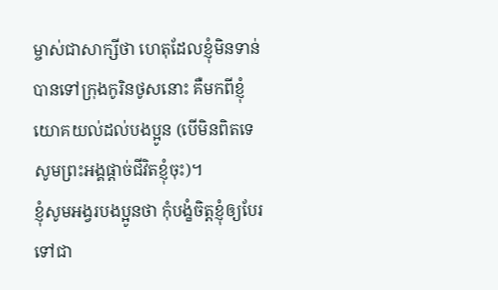ម្ចាស់ជាសាក្សីថា ហេតុដែលខ្ញុំមិនទាន់បានទៅក្រុងកូរិនថូសនោះ គឺមកពីខ្ញុំយោគយល់ដល់បងប្អូន (បើមិនពិតទេ សូមព្រះអង្គផ្ដាច់ជីវិតខ្ញុំចុះ)។
ខ្ញុំសូមអង្វរបងប្អូនថា កុំបង្ខំចិត្តខ្ញុំឲ្យបែរទៅជា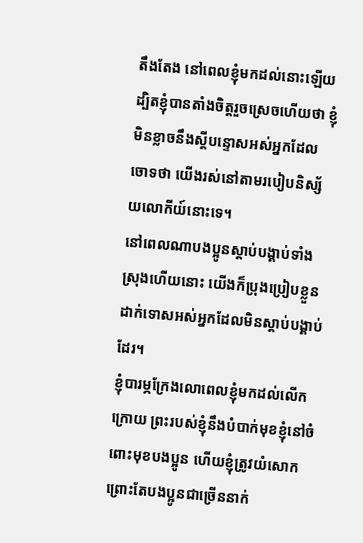តឹងតែង នៅពេលខ្ញុំមកដល់នោះឡើយ ដ្បិតខ្ញុំបានតាំងចិត្តរួចស្រេចហើយថា ខ្ញុំមិនខ្លាចនឹងស្ដីបន្ទោសអស់អ្នកដែលចោទថា យើងរស់នៅតាមរបៀបនិស្ស័យលោកីយ៍នោះទេ។
នៅពេលណាបងប្អូនស្ដាប់បង្គាប់ទាំងស្រុងហើយនោះ យើងក៏ប្រុងប្រៀបខ្លួនដាក់ទោសអស់អ្នកដែលមិនស្ដាប់បង្គាប់ដែរ។
ខ្ញុំបារម្ភក្រែងលោពេលខ្ញុំមកដល់លើកក្រោយ ព្រះរបស់ខ្ញុំនឹងបំបាក់មុខខ្ញុំនៅចំពោះមុខបងប្អូន ហើយខ្ញុំត្រូវយំសោក ព្រោះតែបងប្អូនជាច្រើននាក់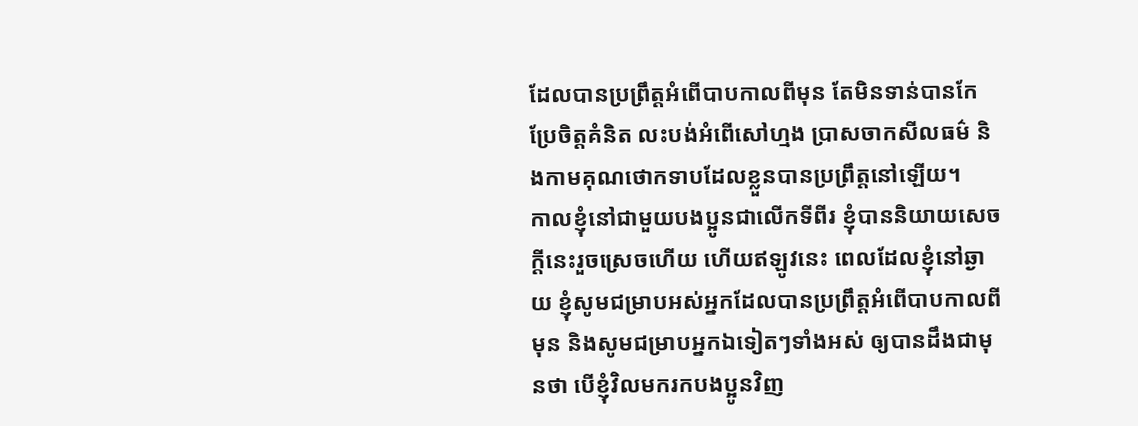ដែលបានប្រព្រឹត្តអំពើបាបកាលពីមុន តែមិនទាន់បានកែប្រែចិត្តគំនិត លះបង់អំពើសៅហ្មង ប្រាសចាកសីលធម៌ និងកាមគុណថោកទាបដែលខ្លួនបានប្រព្រឹត្តនៅឡើយ។
កាលខ្ញុំនៅជាមួយបងប្អូនជាលើកទីពីរ ខ្ញុំបាននិយាយសេចក្ដីនេះរួចស្រេចហើយ ហើយឥឡូវនេះ ពេលដែលខ្ញុំនៅឆ្ងាយ ខ្ញុំសូមជម្រាបអស់អ្នកដែលបានប្រព្រឹត្តអំពើបាបកាលពីមុន និងសូមជម្រាបអ្នកឯទៀតៗទាំងអស់ ឲ្យបានដឹងជាមុនថា បើខ្ញុំវិលមករកបងប្អូនវិញ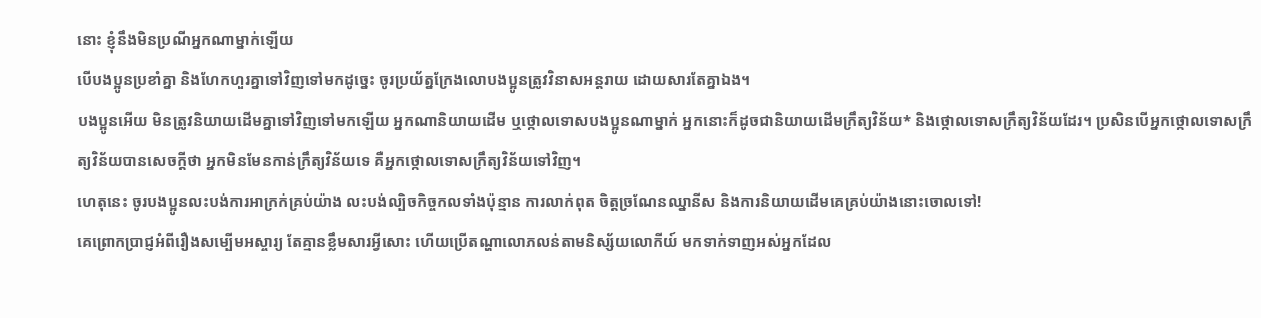នោះ ខ្ញុំនឹងមិនប្រណីអ្នកណាម្នាក់ឡើយ
បើបងប្អូនប្រខាំគ្នា និងហែកហួរគ្នាទៅវិញទៅមកដូច្នេះ ចូរប្រយ័ត្នក្រែងលោបងប្អូនត្រូវវិនាសអន្តរាយ ដោយសារតែគ្នាឯង។
បងប្អូនអើយ មិនត្រូវនិយាយដើមគ្នាទៅវិញទៅមកឡើយ អ្នកណានិយាយដើម ឬថ្កោលទោសបងប្អូនណាម្នាក់ អ្នកនោះក៏ដូចជានិយាយដើមក្រឹត្យវិន័យ* និងថ្កោលទោសក្រឹត្យវិន័យដែរ។ ប្រសិនបើអ្នកថ្កោលទោសក្រឹត្យវិន័យបានសេចក្ដីថា អ្នកមិនមែនកាន់ក្រឹត្យវិន័យទេ គឺអ្នកថ្កោលទោសក្រឹត្យវិន័យទៅវិញ។
ហេតុនេះ ចូរបងប្អូនលះបង់ការអាក្រក់គ្រប់យ៉ាង លះបង់ល្បិចកិច្ចកលទាំងប៉ុន្មាន ការលាក់ពុត ចិត្តច្រណែនឈ្នានីស និងការនិយាយដើមគេគ្រប់យ៉ាងនោះចោលទៅ!
គេព្រោកប្រាជ្ញអំពីរឿងសម្បើមអស្ចារ្យ តែគ្មានខ្លឹមសារអ្វីសោះ ហើយប្រើតណ្ហាលោភលន់តាមនិស្ស័យលោកីយ៍ មកទាក់ទាញអស់អ្នកដែល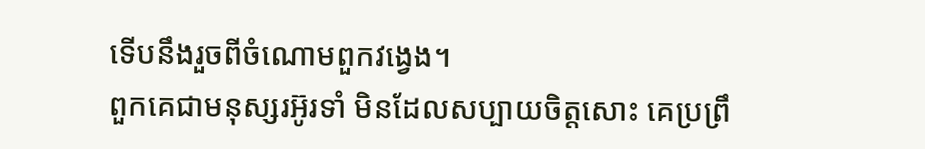ទើបនឹងរួចពីចំណោមពួកវង្វេង។
ពួកគេជាមនុស្សរអ៊ូរទាំ មិនដែលសប្បាយចិត្តសោះ គេប្រព្រឹ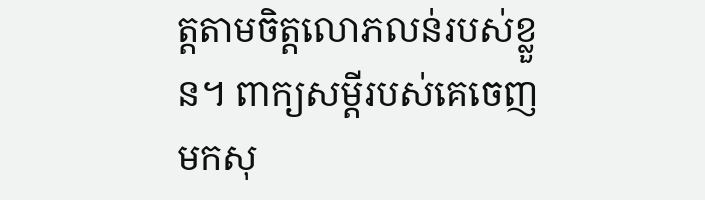ត្តតាមចិត្តលោភលន់របស់ខ្លួន។ ពាក្យសម្ដីរបស់គេចេញមកសុ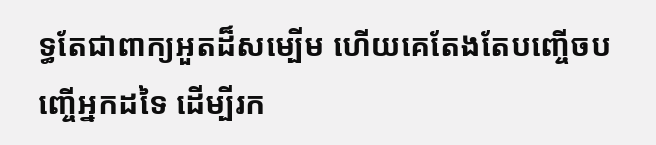ទ្ធតែជាពាក្យអួតដ៏សម្បើម ហើយគេតែងតែបញ្ចើចបញ្ចើអ្នកដទៃ ដើម្បីរក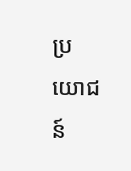ប្រយោជន៍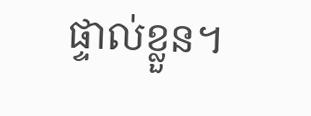ផ្ទាល់ខ្លួន។